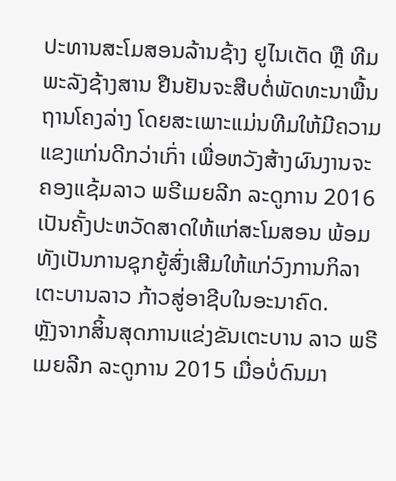ປະທານສະໂມສອນລ້ານຊ້າງ ຢູໄນເຕັດ ຫຼື ທີມພະລັງຊ້າງສານ ຢືນຢັນຈະສືບຕໍ່ພັດທະນາພື້ນຖານໂຄງລ່າງ ໂດຍສະເພາະແມ່ນທີມໃຫ້ມີຄວາມແຂງແກ່ນດີກວ່າເກົ່າ ເພື່ອຫວັງສ້າງຜົນງານຈະຄອງແຊ້ມລາວ ພຣີເມຍລີກ ລະດູການ 2016 ເປັນຄັ້ງປະຫວັດສາດໃຫ້ແກ່ສະໂມສອນ ພ້ອມທັງເປັນການຊຸກຍູ້ສົ່ງເສີມໃຫ້ແກ່ວົງການກິລາເຕະບານລາວ ກ້າວສູ່ອາຊີບໃນອະນາຄົດ.
ຫຼັງຈາກສິ້ນສຸດການແຂ່ງຂັນເຕະບານ ລາວ ພຣີເມຍລີກ ລະດູການ 2015 ເມື່ອບໍ່ດົນມາ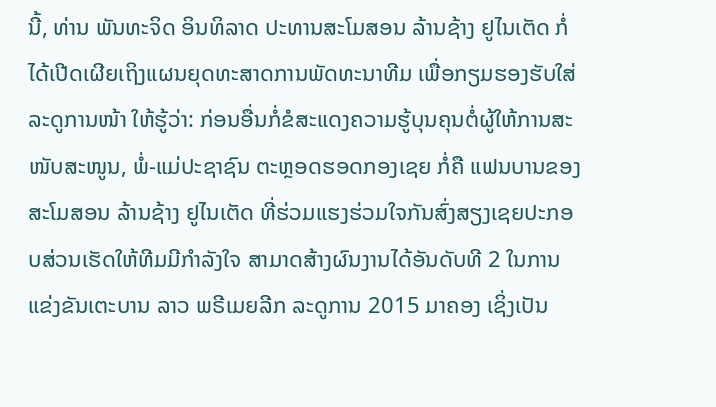ນີ້, ທ່ານ ພັນທະຈິດ ອິນທິລາດ ປະທານສະໂມສອນ ລ້ານຊ້າງ ຢູໄນເຕັດ ກໍ່ໄດ້ເປີດເຜີຍເຖິງແຜນຍຸດທະສາດການພັດທະນາທີມ ເພື່ອກຽມຮອງຮັບໃສ່ລະດູການໜ້າ ໃຫ້ຮູ້ວ່າ: ກ່ອນອື່ນກໍ່ຂໍສະແດງຄວາມຮູ້ບຸນຄຸນຕໍ່ຜູ້ໃຫ້ການສະໜັບສະໜູນ, ພໍ່-ແມ່ປະຊາຊົນ ຕະຫຼອດຮອດກອງເຊຍ ກໍ່ຄື ແຟນບານຂອງສະໂມສອນ ລ້ານຊ້າງ ຢູໄນເຕັດ ທີ່ຮ່ວມແຮງຮ່ວມໃຈກັນສົ່ງສຽງເຊຍປະກອບສ່ວນເຮັດໃຫ້ທີມມີກຳລັງໃຈ ສາມາດສ້າງຜົນງານໄດ້ອັນດັບທີ 2 ໃນການແຂ່ງຂັນເຕະບານ ລາວ ພຣີເມຍລີກ ລະດູການ 2015 ມາຄອງ ເຊິ່ງເປັນ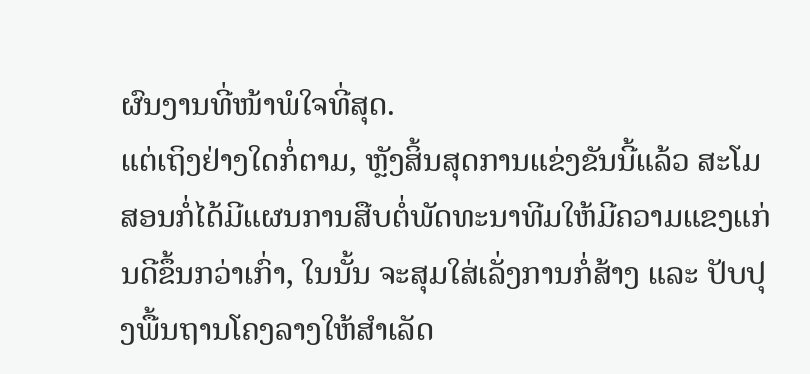ຜົນງານທີ່ໜ້າພໍໃຈທີ່ສຸດ.
ແຕ່ເຖິງຢ່າງໃດກໍ່ຕາມ, ຫຼັງສິ້ນສຸດການແຂ່ງຂັນນີ້ແລ້ວ ສະໂມສອນກໍ່ໄດ້ມີແຜນການສືບຕໍ່ພັດທະນາທີມໃຫ້ມີຄວາມແຂງແກ່ນດີຂຶ້ນກວ່າເກົ່າ, ໃນນັ້ນ ຈະສຸມໃສ່ເລັ່ງການກໍ່ສ້າງ ແລະ ປັບປຸງພື້ນຖານໂຄງລາງໃຫ້ສຳເລັດ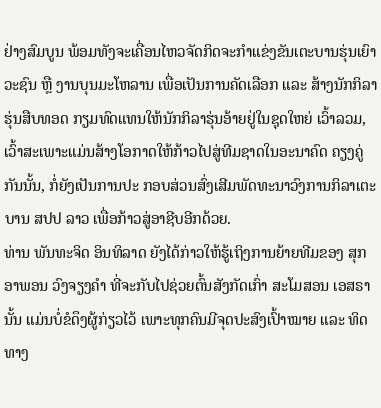ຢ່າງສົມບູນ ພ້ອມທັງຈະເຄື່ອນໄຫວຈັດກິດຈະກຳແຂ່ງຂັນເຕະບານຮຸ່ນເຍົາວະຊົນ ຫຼື ງານບຸນມະໂຫລານ ເພື່ອເປັນການຄັດເລືອກ ແລະ ສ້າງນັກກິລາຮຸ່ນສືບທອດ ກຽມທົດແທນໃຫ້ນັກກິລາຮຸ່ນອ້າຍຢູ່ໃນຊຸດໃຫຍ່ ເວົ້າລວມ, ເວົ້າສະເພາະແມ່ນສ້າງໂອກາດໃຫ້ກ້າວໄປສູ່ທີມຊາດໃນອະນາຄົດ ຄຽງຄູ່ກັນນັ້ນ, ກໍ່ຍັງເປັນການປະ ກອບສ່ວນສົ່ງເສີມພັດທະນາວົງການກິລາເຕະບານ ສປປ ລາວ ເພື່ອກ້າວສູ່ອາຊີບອີກດ້ວຍ.
ທ່ານ ພັນທະຈິດ ອິນທິລາດ ຍັງໄດ້ກ່າວໃຫ້ຮູ້ເຖິງການຍ້າຍທີມຂອງ ສຸກອາພອນ ວົງຈຽງຄຳ ທີ່ຈະກັບໄປຊ່ວຍຕົ້ນສັງກັດເກົ່າ ສະໂມສອນ ເອສຣາ ນັ້ນ ແມ່ນບໍ່ຂໍດຶງຜູ້ກ່ຽວໄວ້ ເພາະທຸກຄົນມີຈຸດປະສົງເປົ້າໝາຍ ແລະ ທິດທາງ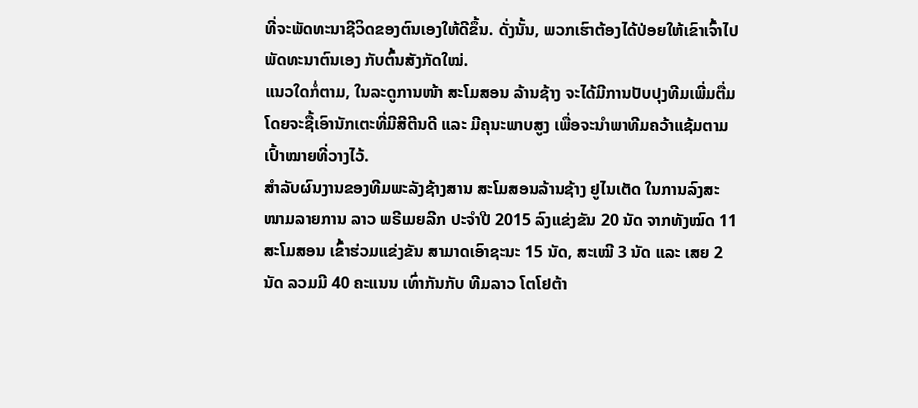ທີ່ຈະພັດທະນາຊີວິດຂອງຕົນເອງໃຫ້ດີຂຶ້ນ. ດັ່ງນັ້ນ, ພວກເຮົາຕ້ອງໄດ້ປ່ອຍໃຫ້ເຂົາເຈົ້າໄປພັດທະນາຕົນເອງ ກັບຕົ້ນສັງກັດໃໝ່.
ແນວໃດກໍ່ຕາມ, ໃນລະດູການໜ້າ ສະໂມສອນ ລ້ານຊ້າງ ຈະໄດ້ມີການປັບປຸງທີມເພີ່ມຕື່ມ ໂດຍຈະຊື້ເອົານັກເຕະທີ່ມີສີຕີນດີ ແລະ ມີຄຸນະພາບສູງ ເພື່ອຈະນຳພາທີມຄວ້າແຊ້ມຕາມເປົ້າໝາຍທີ່ວາງໄວ້.
ສຳລັບຜົນງານຂອງທີມພະລັງຊ້າງສານ ສະໂມສອນລ້ານຊ້າງ ຢູໄນເຕັດ ໃນການລົງສະໜາມລາຍການ ລາວ ພຣີເມຍລີກ ປະຈຳປີ 2015 ລົງແຂ່ງຂັນ 20 ນັດ ຈາກທັງໝົດ 11 ສະໂມສອນ ເຂົ້າຮ່ວມແຂ່ງຂັນ ສາມາດເອົາຊະນະ 15 ນັດ, ສະເໝີ 3 ນັດ ແລະ ເສຍ 2 ນັດ ລວມມີ 40 ຄະແນນ ເທົ່າກັນກັບ ທີມລາວ ໂຕໂຢຕ້າ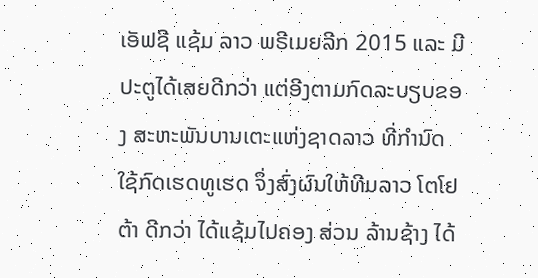ເອັຟຊີ ແຊ້ມ ລາວ ພຣີເມຍລີກ 2015 ແລະ ມີປະຕູໄດ້ເສຍດີກວ່າ ແຕ່ອີງຕາມກົດລະບຽບຂອງ ສະຫະພັນບານເຕະແຫ່ງຊາດລາວ ທີ່ກຳນົດໃຊ້ກົດເຮດທູເຮດ ຈຶ່ງສົ່ງຜົນໃຫ້ທີມລາວ ໂຕໂຢຕ້າ ດີກວ່າ ໄດ້ແຊ້ມໄປຄອງ ສ່ວນ ລ້ານຊ້າງ ໄດ້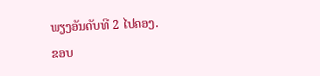ພຽງອັນດັບທີ 2 ໄປຄອງ.
ຂອບ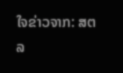ໃຈຂ່າວຈາກ: ສຕລ